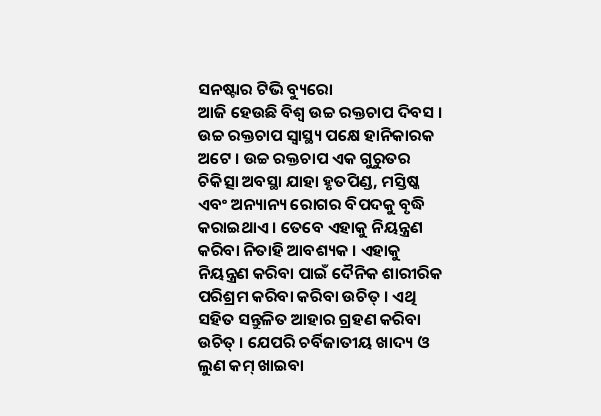ସନଷ୍ଟାର ଟିଭି ବ୍ୟୁରୋ
ଆଜି ହେଉଛି ବିଶ୍ୱ ଉଚ୍ଚ ରକ୍ତଚାପ ଦିବସ । ଉଚ୍ଚ ରକ୍ତଚାପ ସ୍ଵାସ୍ଥ୍ୟ ପକ୍ଷେ ହାନିକାରକ ଅଟେ । ଉଚ୍ଚ ରକ୍ତଚାପ ଏକ ଗୁରୁତର ଚିକିତ୍ସା ଅବସ୍ଥା ଯାହା ହୃତପିଣ୍ଡ, ମସ୍ତିଷ୍କ ଏବଂ ଅନ୍ୟାନ୍ୟ ରୋଗର ବିପଦକୁ ବୃଦ୍ଧି କରାଇଥାଏ । ତେବେ ଏହାକୁ ନିୟନ୍ତ୍ରଣ କରିବା ନିତାହି ଆବଶ୍ୟକ । ଏହାକୁ ନିୟନ୍ତ୍ରଣ କରିବା ପାଇଁ ଦୈନିକ ଶାରୀରିକ ପରିଶ୍ରମ କରିବା କରିବା ଉଚିତ୍ । ଏଥି ସହିତ ସନ୍ତୁଳିତ ଆହାର ଗ୍ରହଣ କରିବା ଉଚିତ୍ । ଯେପରି ଚର୍ବିଜାତୀୟ ଖାଦ୍ୟ ଓ ଲୁଣ କମ୍ ଖାଇବା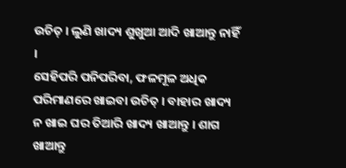ଉଚିତ୍ । ଲୁଣି ଖାଦ୍ୟ ଶୁଖୁଆ ଆଦି ଖାଆନ୍ତୁ ନାହିଁ ।
ସେହିପରି ପନିପରିବା, ଫଳମୂଳ ଅଧିକ ପରିମାଣରେ ଖାଇବା ଉଚିତ୍ । ବାହାର ଖାଦ୍ୟ ନ ଖାଇ ଘର ତିଆରି ଖାଦ୍ୟ ଖାଆନ୍ତୁ । ଶାଗ ଖାଆନ୍ତୁ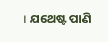। ଯଥେଷ୍ଟ ପାଣି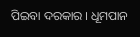ପିଇବା ଦରକାର । ଧୂମପାନ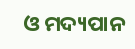ଓ ମଦ୍ୟପାନ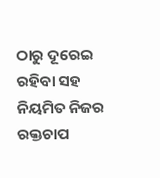ଠାରୁ ଦୂରେଇ ରହିବା ସହ ନିୟମିତ ନିଜର ରକ୍ତଚାପ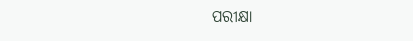ପରୀକ୍ଷା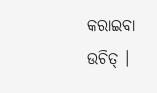କରାଇବା ଉଚିତ୍ ।